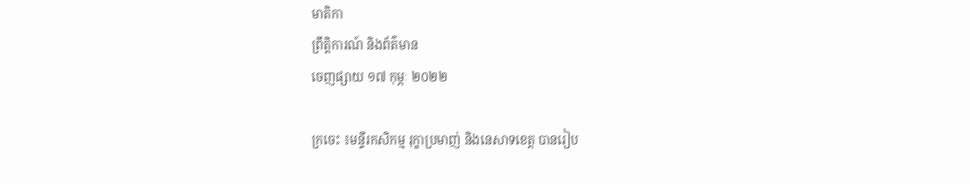មាតិកា
ព្រឹត្តិការណ៍ និងព័ត៌មាន
ចេញផ្សាយ ១៧ កុម្ភៈ ២០២២

ក្រចេះ ៖មន្ទីរកសិកម្ម រុក្ខាប្រមាញ់ និងនេសាទខេត្ត បានរៀប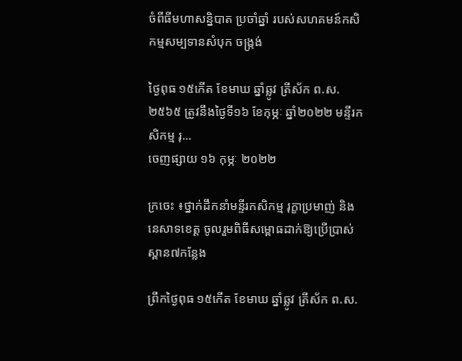ចំពីធីមហាសន្និបាត ប្រចាំឆ្នាំ របស់សហគមន៍កសិកម្មសម្បទានសំបុក ចង្រ្កង់

ថ្ងៃពុធ ១៥កើត ខែមាឃ ឆ្នាំឆ្លូវ ត្រីស័ក ព.ស.២៥៦៥ ត្រូវនឹងថ្ងៃទី១៦ ខែកុម្ភៈ ឆ្នាំ២០២២ មន្ទីរកសិកម្ម រុ...
ចេញផ្សាយ ១៦ កុម្ភៈ ២០២២

ក្រចេះ ៖ថ្នាក់ដឹកនាំមន្ទីរកសិកម្ម រុក្ខាប្រមាញ់ និងនេសាទខេត្ត ចូលរួមពិធីសម្ពោធដាក់ឱ្យប្រើប្រាស់ស្ពាន៧កន្លែង

ព្រឹកថ្ងៃពុធ ១៥កើត ខែមាឃ ឆ្នាំឆ្លូវ ត្រីស័ក ព.ស.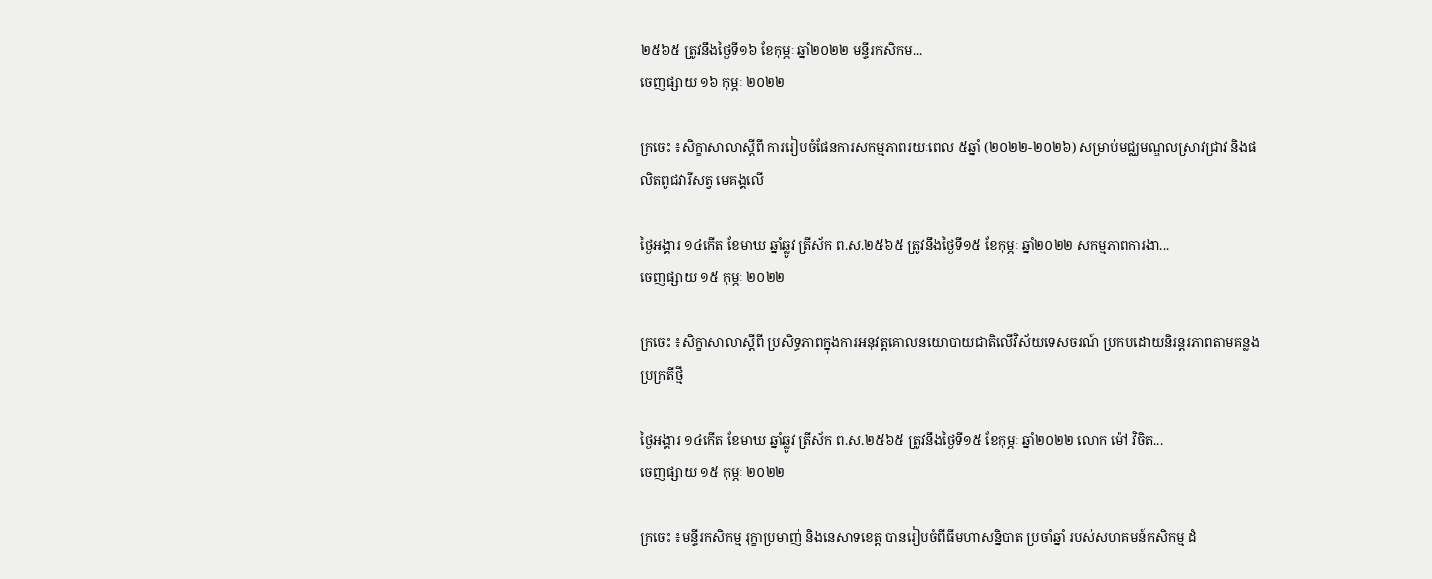២៥៦៥ ត្រូវនឹងថ្ងៃទី១៦ ខែកុម្ភៈ ឆ្នាំ២០២២ មន្ទីរកសិកម...
ចេញផ្សាយ ១៦ កុម្ភៈ ២០២២

ក្រចេះ ៖សិក្ខាសាលាស្តីពី ការរៀបចំផែនការសកម្មភាពរយៈពេល ៥ឆ្នាំ (២០២២-២០២៦) សម្រាប់មជ្ឈមណ្ឌលស្រាវជ្រាវ និងផលិតពូជវារីសត្វ មេគង្គលើ

ថ្ងៃអង្គារ ១៤កើត ខែមាឃ ឆ្នាំឆ្លូវ ត្រីស័ក ព.ស.២៥៦៥ ត្រូវនឹងថ្ងៃទី១៥ ខែកុម្ភៈ ឆ្នាំ២០២២ សកម្មភាពការងា...
ចេញផ្សាយ ១៥ កុម្ភៈ ២០២២

ក្រចេះ ៖សិក្ខាសាលាស្ដីពី ប្រសិទ្ធភាពក្នុងការអនុវត្តគោលនយោបាយជាតិលើវិស័យទេសចរណ៍ ប្រកបដោយនិរន្តរភាពតាមគន្លងប្រក្រតីថ្មី

ថ្ងៃអង្គារ ១៤កើត ខែមាឃ ឆ្នាំឆ្លូវ ត្រីស័ក ព.ស.២៥៦៥ ត្រូវនឹងថ្ងៃទី១៥ ខែកុម្ភៈ ឆ្នាំ២០២២ លោក ម៉ៅ វិចិត...
ចេញផ្សាយ ១៥ កុម្ភៈ ២០២២

ក្រចេះ ៖មន្ទីរកសិកម្ម រុក្ខាប្រមាញ់ និងនេសាទខេត្ត បានរៀបចំពីធីមហាសន្និបាត ប្រចាំឆ្នាំ របស់សហគមន៍កសិកម្ម ដំ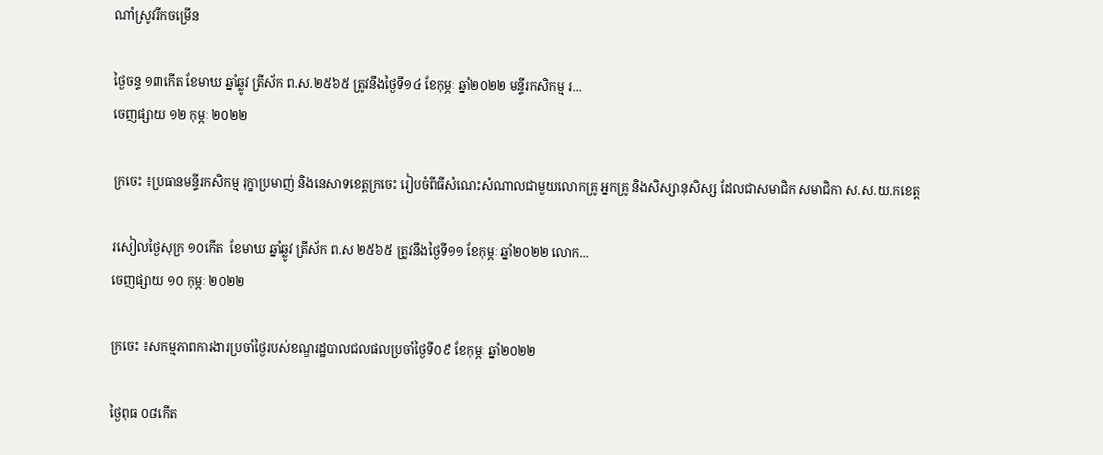ណាំស្រូវរីកចម្រើន

ថ្ងៃចន្ទ ១៣កើត ខែមាឃ ឆ្នាំឆ្លូវ ត្រីស័ក ព.ស.២៥៦៥ ត្រូវនឹងថ្ងៃទី១៤ ខែកុម្ភៈ ឆ្នាំ២០២២ មន្ទីរកសិកម្ម រ...
ចេញផ្សាយ ១២ កុម្ភៈ ២០២២

ក្រចេះ ៖ប្រធានមន្ទីរកសិកម្ម រុក្ខាប្រមាញ់ និងនេសាទខេត្តក្រចេះ រៀបចំពីធីសំណេះសំណាលជាមួយលោកគ្រូ អ្នកគ្រូ និងសិស្សានុសិស្ស ដែលជាសមាជិក សមាជិកា ស.ស.យ.កខេត្ត

រសៀលថ្ងៃសុក្រ ១០កើត  ខែមាឃ ឆ្នាំឆ្លូវ ត្រីស័ក ព.ស ២៥៦៥ ត្រូវនឹងថ្ងៃទី១១ ខែកុម្ភៈ ឆ្នាំ២០២២ លោក...
ចេញផ្សាយ ១០ កុម្ភៈ ២០២២

ក្រចេះ ៖សកម្មភាពការងារប្រចាំថ្ងៃរបស់ខណ្ឌរដ្ឋបាលជលផលប្រចាំថ្ងៃទី០៩ ខែកុម្ភៈ ឆ្នាំ២០២២

ថ្ងៃពុធ ០៨កើត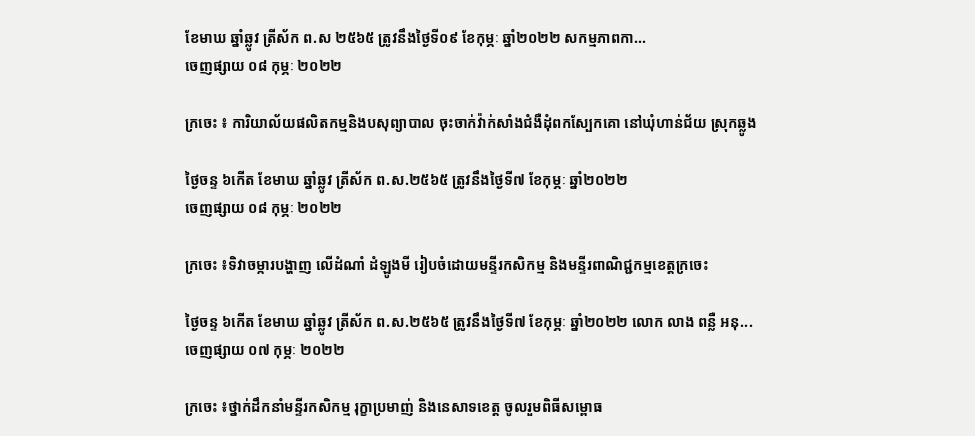ខែមាឃ ឆ្នាំឆ្លូវ ត្រីស័ក ព.ស ២៥៦៥ ត្រូវនឹងថ្ងៃទី០៩ ខែកុម្ភៈ ឆ្នាំ២០២២ សកម្មភាពកា...
ចេញផ្សាយ ០៨ កុម្ភៈ ២០២២

ក្រចេះ ៖ ការិយាល័យផលិតកម្មនិងបសុព្យាបាល ចុះចាក់វ៉ាក់សាំងជំងឺដុំពកស្បែកគោ នៅឃុំហាន់ជ័យ ស្រុកឆ្លូង

ថ្ងៃចន្ទ ៦កើត ខែមាឃ ឆ្នាំឆ្លូវ ត្រីស័ក ព.ស.២៥៦៥ ត្រូវនឹងថ្ងៃទី៧ ខែកុម្ភៈ ឆ្នាំ២០២២
ចេញផ្សាយ ០៨ កុម្ភៈ ២០២២

ក្រចេះ ៖ទិវាចម្ការបង្ហាញ លើដំណាំ ដំឡូងមី រៀបចំដោយមន្ទីរកសិកម្ម និងមន្ទីរពាណិជ្ជកម្មខេត្តក្រចេះ

ថ្ងៃចន្ទ ៦កើត ខែមាឃ ឆ្នាំឆ្លូវ ត្រីស័ក ព.ស.២៥៦៥ ត្រូវនឹងថ្ងៃទី៧ ខែកុម្ភៈ ឆ្នាំ២០២២ លោក លាង ពន្លឺ អនុ...
ចេញផ្សាយ ០៧ កុម្ភៈ ២០២២

ក្រចេះ ៖ថ្នាក់ដឹកនាំមន្ទីរកសិកម្ម រុក្ខាប្រមាញ់ និងនេសាទខេត្ត ចូលរួមពិធីសម្ពោធ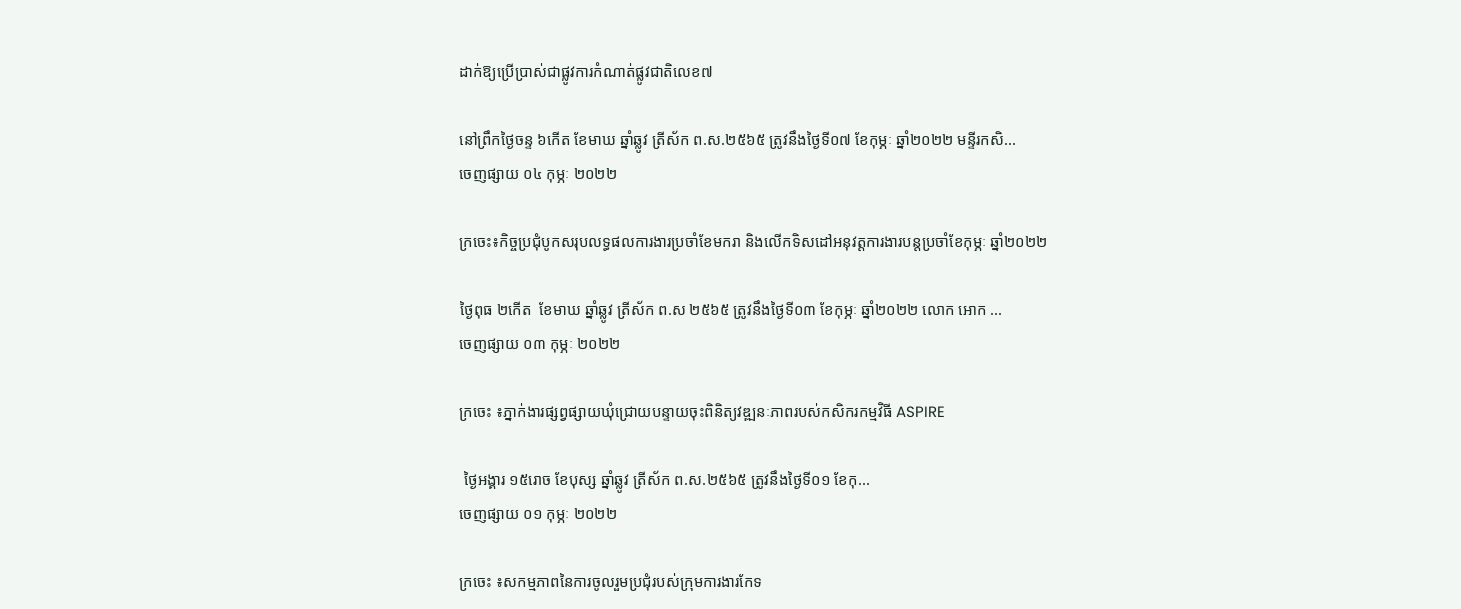ដាក់ឱ្យប្រើប្រាស់ជាផ្លូវការកំណាត់ផ្លូវជាតិលេខ៧

នៅព្រឹកថ្ងៃចន្ទ ៦កើត ខែមាឃ ឆ្នាំឆ្លូវ ត្រីស័ក ព.ស.២៥៦៥ ត្រូវនឹងថ្ងៃទី០៧ ខែកុម្ភៈ ឆ្នាំ២០២២ មន្ទីរកសិ...
ចេញផ្សាយ ០៤ កុម្ភៈ ២០២២

ក្រចេះ៖កិច្ចប្រជុំបូកសរុបលទ្ធផលការងារប្រចាំខែមករា និងលើកទិសដៅអនុវត្តការងារបន្តប្រចាំខែកុម្ភៈ ឆ្នាំ២០២២

ថ្ងៃពុធ ២កើត  ខែមាឃ ឆ្នាំឆ្លូវ ត្រីស័ក ព.ស ២៥៦៥ ត្រូវនឹងថ្ងៃទី០៣ ខែកុម្ភៈ ឆ្នាំ២០២២ លោក អោក ...
ចេញផ្សាយ ០៣ កុម្ភៈ ២០២២

ក្រចេះ ៖ភ្នាក់ងារផ្សព្វផ្សាយឃុំជ្រោយបន្ទាយចុះពិនិត្យវឌ្ឍនៈភាពរបស់កសិករកម្មវិធី ASPIRE

 ថ្ងៃអង្គារ ១៥រោច ខែបុស្ស ឆ្នាំឆ្លូវ ត្រីស័ក ព.ស.២៥៦៥ ត្រូវនឹងថ្ងៃទី០១ ខែកុ...
ចេញផ្សាយ ០១ កុម្ភៈ ២០២២

ក្រចេះ ៖សកម្មភាពនៃការចូលរួមប្រជុំរបស់ក្រុមការងារកែទ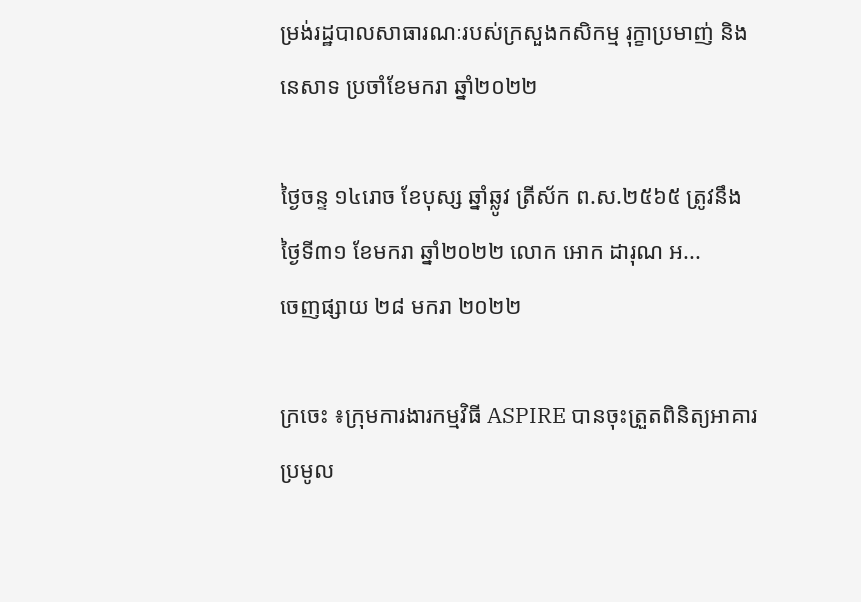ម្រង់រដ្ឋបាលសាធារណៈរបស់ក្រសួងកសិកម្ម រុក្ខាប្រមាញ់ និងនេសាទ ប្រចាំខែមករា ឆ្នាំ២០២២

ថ្ងៃចន្ទ ១៤រោច ខែបុស្ស ឆ្នាំឆ្លូវ ត្រីស័ក ព.ស.២៥៦៥ ត្រូវនឹងថ្ងៃទី៣១ ខែមករា ឆ្នាំ២០២២ លោក អោក ដារុណ អ...
ចេញផ្សាយ ២៨ មករា ២០២២

ក្រចេះ ៖ក្រុមការងារកម្មវិធី ASPIRE បានចុះត្រួតពិនិត្យអាគារប្រមូល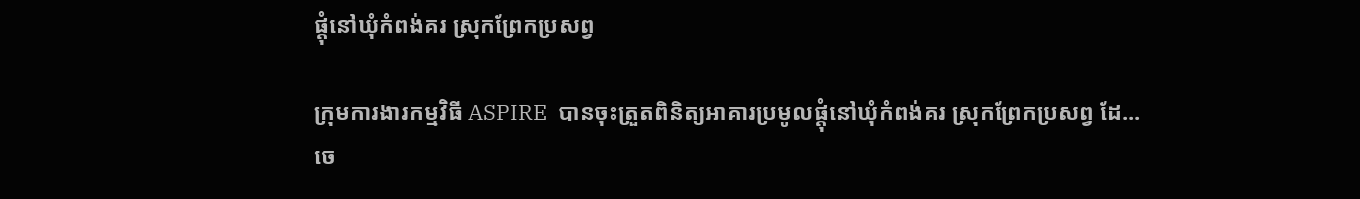ផ្តុំនៅឃុំកំពង់គរ ស្រុកព្រែកប្រសព្វ

ក្រុមការងារកម្មវិធី ASPIRE  បានចុះត្រួតពិនិត្យអាគារប្រមូលផ្តុំនៅឃុំកំពង់គរ ស្រុកព្រែកប្រសព្វ ដែ...
ចេ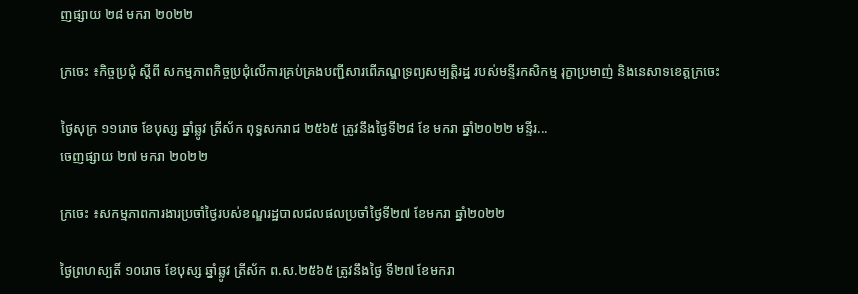ញផ្សាយ ២៨ មករា ២០២២

ក្រចេះ ៖កិច្ចប្រជុំ ស្តីពី សកម្មភាពកិច្ចប្រជុំលើការគ្រប់គ្រងបញ្ជីសារពើភណ្ឌទ្រព្យសម្បត្តិរដ្ឋ របស់មន្ទីរកសិកម្ម រុក្ខាប្រមាញ់ និងនេសាទខេត្តក្រចេះ

ថ្ងៃសុក្រ ១១រោច ខែបុស្ស ឆ្នាំឆ្លូវ ត្រីស័ក ពុទ្ធសករាជ ២៥៦៥ ត្រូវនឹងថ្ងៃទី២៨ ខែ មករា ឆ្នាំ២០២២ មន្ទីរ...
ចេញផ្សាយ ២៧ មករា ២០២២

ក្រចេះ ៖សកម្មភាពការងារប្រចាំថ្ងៃរបស់ខណ្ឌរដ្ឋបាលជលផលប្រចាំថ្ងៃទី២៧ ខែមករា ឆ្នាំ២០២២

ថ្ងៃព្រហស្បតិ៍ ១០រោច ខែបុស្ស ឆ្នាំឆ្លូវ ត្រីស័ក ព.ស.២៥៦៥ ត្រូវនឹងថ្ងៃ ទី២៧ ខែមករា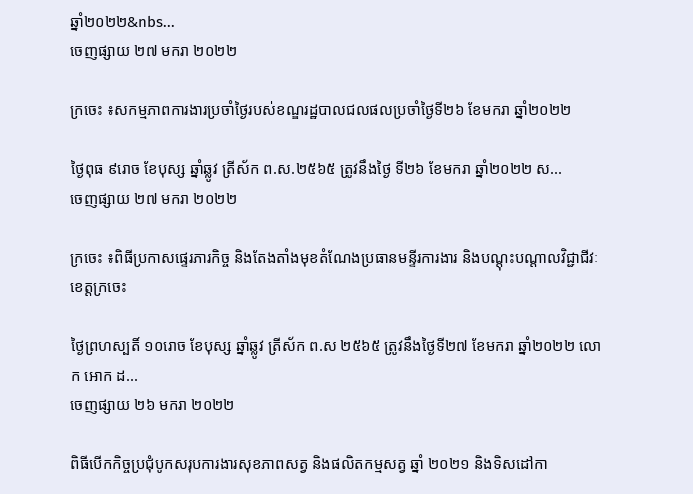ឆ្នាំ២០២២&nbs...
ចេញផ្សាយ ២៧ មករា ២០២២

ក្រចេះ ៖សកម្មភាពការងារប្រចាំថ្ងៃរបស់ខណ្ឌរដ្ឋបាលជលផលប្រចាំថ្ងៃទី២៦ ខែមករា ឆ្នាំ២០២២

ថ្ងៃពុធ ៩រោច ខែបុស្ស ឆ្នាំឆ្លូវ ត្រីស័ក ព.ស.២៥៦៥ ត្រូវនឹងថ្ងៃ ទី២៦ ខែមករា ឆ្នាំ២០២២ ស...
ចេញផ្សាយ ២៧ មករា ២០២២

ក្រចេះ ៖ពិធីប្រកាសផ្ទេរភារកិច្ច និងតែងតាំងមុខតំណែងប្រធានមន្ទីរការងារ និងបណ្តុះបណ្តាលវិជ្ជាជីវៈខេត្តក្រចេះ

ថ្ងៃព្រហស្បតិ៍ ១០រោច ខែបុស្ស ឆ្នាំឆ្លូវ ត្រីស័ក ព.ស ២៥៦៥ ត្រូវនឹងថ្ងៃទី២៧ ខែមករា ឆ្នាំ២០២២ លោក អោក ដ...
ចេញផ្សាយ ២៦ មករា ២០២២

ពិធីបើកកិច្ចប្រជុំបូកសរុបការងារសុខភាពសត្វ និងផលិតកម្មសត្វ ឆ្នាំ ២០២១ និងទិសដៅកា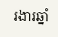រងារឆ្នាំ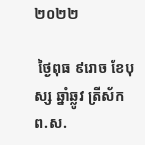២០២២

 ថ្ងៃពុធ ៩រោច ខែបុស្ស ឆ្នាំឆ្លូវ ត្រីស័ក ព.ស.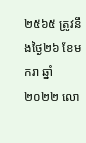២៥៦៥ ត្រូវនឹងថ្ងៃ២៦ ខែមករា ឆ្នាំ២០២២ លោ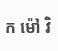ក ម៉ៅ វិ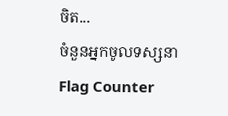ចិត...
ចំនួនអ្នកចូលទស្សនា
Flag Counter